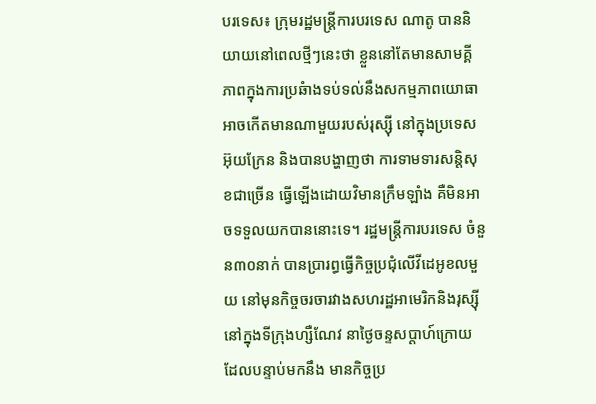បរទេស៖ ក្រុមរដ្ឋមន្ត្រីការបរទេស ណាតូ បាននិយាយនៅពេលថ្មីៗនេះថា ខ្លួននៅតែមានសាមគ្គីភាពក្នុងការប្រឆំាងទប់ទល់នឹងសកម្មភាពយោធាអាចកើតមានណាមួយរបស់រុស្ស៊ី នៅក្នុងប្រទេសអ៊ុយក្រែន និងបានបង្ហាញថា ការទាមទារសន្តិសុខជាច្រើន ធ្វើឡើងដោយវិមានក្រឹមឡាំង គឺមិនអាចទទួលយកបាននោះទេ។ រដ្ឋមន្ត្រីការបរទេស ចំនួន៣០នាក់ បានប្រារព្ធធ្វើកិច្ចប្រជុំលើវីដេអូខលមួយ នៅមុនកិច្ចចរចារវាងសហរដ្ឋអាមេរិកនិងរុស្ស៊ី នៅក្នុងទីក្រុងហ្សឺណែវ នាថ្ងៃចន្ទសប្ដាហ៍ក្រោយ ដែលបន្ទាប់មកនឹង មានកិច្ចប្រ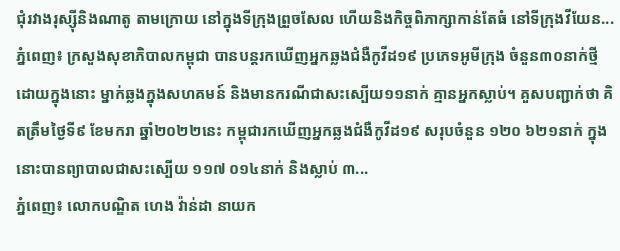ជុំរវាងរុស្ស៊ីនិងណាតូ តាមក្រោយ នៅក្នុងទីក្រុងព្រួចសែល ហើយនិងកិច្ចពិភាក្សាកាន់តែធំ នៅទីក្រុងវីយែន...
ភ្នំពេញ៖ ក្រសួងសុខាភិបាលកម្ពុជា បានបន្តរកឃើញអ្នកឆ្លងជំងឺកូវីដ១៩ ប្រភេទអូមីក្រុង ចំនួន៣០នាក់ថ្មី ដោយក្នុងនោះ ម្នាក់ឆ្លងក្នុងសហគមន៍ និងមានករណីជាសះស្បើយ១១នាក់ គ្មានអ្នកស្លាប់។ គួសបញ្ជាក់ថា គិតត្រឹមថ្ងៃទី៩ ខែមករា ឆ្នាំ២០២២នេះ កម្ពុជារកឃើញអ្នកឆ្លងជំងឺកូវីដ១៩ សរុបចំនួន ១២០ ៦២១នាក់ ក្នុងនោះបានព្យាបាលជាសះស្បើយ ១១៧ ០១៤នាក់ និងស្លាប់ ៣...
ភ្នំពេញ៖ លោកបណ្ឌិត ហេង វ៉ាន់ដា នាយក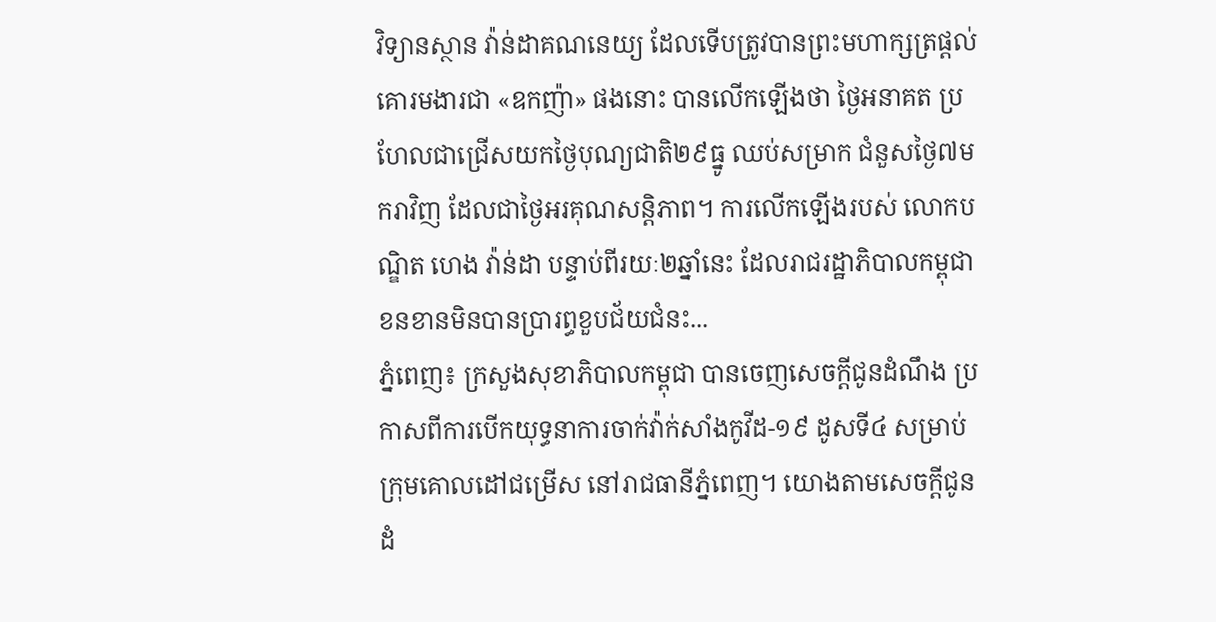វិទ្យានស្ថាន វ៉ាន់ដាគណនេយ្យ ដែលទើបត្រូវបានព្រះមហាក្សត្រផ្ដល់គោរមងារជា «ឧកញ៉ា» ផងនោះ បានលើកឡើងថា ថ្ងៃអនាគត ប្រហែលជាជ្រើសយកថ្ងៃបុណ្យជាតិ២៩ធ្នូ ឈប់សម្រាក ជំនួសថ្ងៃ៧មករាវិញ ដែលជាថ្ងៃអរគុណសន្តិភាព។ ការលើកឡើងរបស់ លោកបណ្ឌិត ហេង វ៉ាន់ដា បន្ទាប់ពីរយៈ២ឆ្នាំនេះ ដែលរាជរដ្ឋាភិបាលកម្ពុជា ខនខានមិនបានប្រារព្ធខួបជ័យជំនះ...
ភ្នំពេញ៖ ក្រសួងសុខាភិបាលកម្ពុជា បានចេញសេចក្តីជូនដំណឹង ប្រកាសពីការបើកយុទ្ធនាការចាក់វ៉ាក់សាំងកូវីដ-១៩ ដូសទី៤ សម្រាប់ក្រុមគោលដៅជម្រើស នៅរាជធានីភ្នំពេញ។ យោងតាមសេចក្តីជូនដំ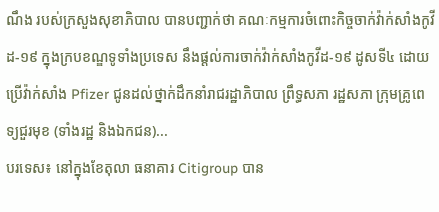ណឹង របស់ក្រសួងសុខាភិបាល បានបញ្ជាក់ថា គណៈកម្មការចំពោះកិច្ចចាក់វ៉ាក់សាំងកូវីដ-១៩ ក្នុងក្របខណ្ឌទូទាំងប្រទេស នឹងផ្តល់ការចាក់វ៉ាក់សាំងកូវីដ-១៩ ដូសទី៤ ដោយប្រើវ៉ាក់សាំង Pfizer ជូនដល់ថ្នាក់ដឹកនាំរាជរដ្ឋាភិបាល ព្រឹទ្ធសភា រដ្ឋសភា ក្រុមគ្រូពេទ្យជួរមុខ (ទាំងរដ្ឋ និងឯកជន)...
បរទេស៖ នៅក្នុងខែតុលា ធនាគារ Citigroup បាន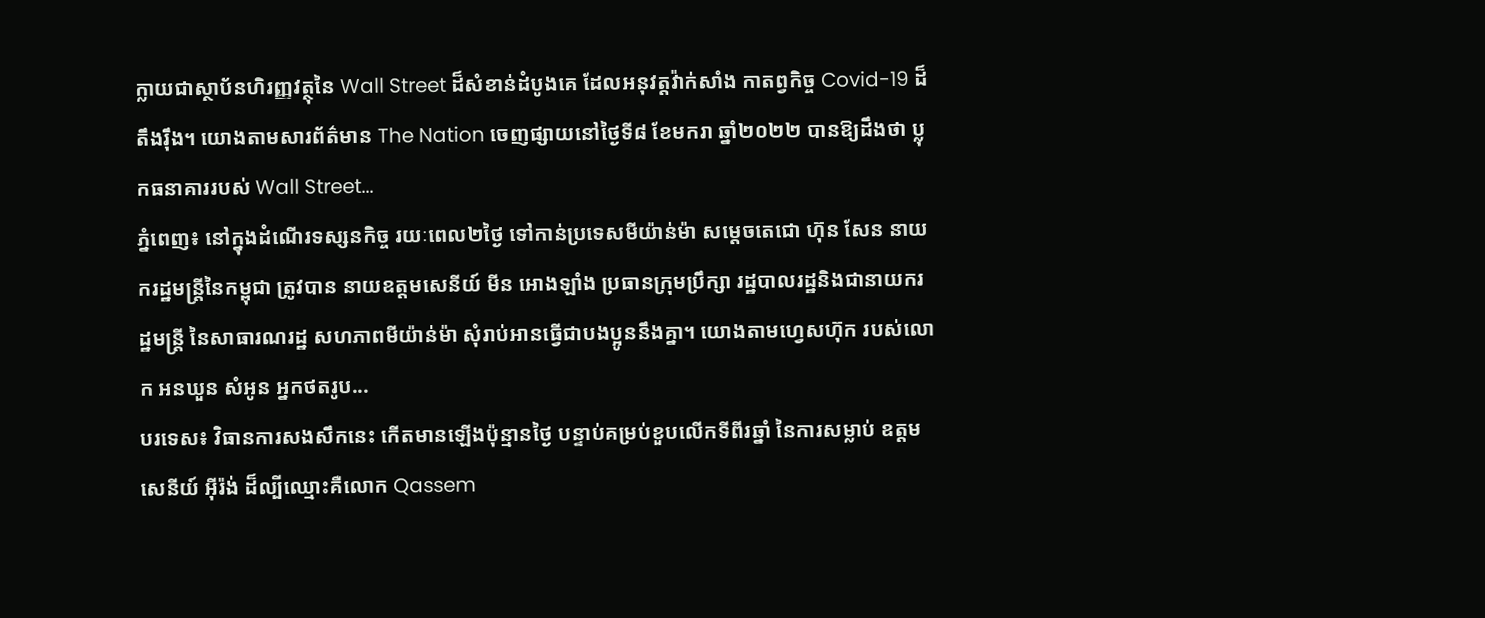ក្លាយជាស្ថាប័នហិរញ្ញវត្ថុនៃ Wall Street ដ៏សំខាន់ដំបូងគេ ដែលអនុវត្តវ៉ាក់សាំង កាតព្វកិច្ច Covid-19 ដ៏តឹងរ៉ឹង។ យោងតាមសារព័ត៌មាន The Nation ចេញផ្សាយនៅថ្ងៃទី៨ ខែមករា ឆ្នាំ២០២២ បានឱ្យដឹងថា ប្លុកធនាគាររបស់ Wall Street...
ភ្នំពេញ៖ នៅក្នុងដំណើរទស្សនកិច្ច រយៈពេល២ថ្ងៃ ទៅកាន់ប្រទេសមីយ៉ាន់ម៉ា សម្ដេចតេជោ ហ៊ុន សែន នាយករដ្ឋមន្រ្តីនៃកម្ពុជា ត្រូវបាន នាយឧត្តមសេនីយ៍ មីន អោងឡាំង ប្រធានក្រុមប្រឹក្សា រដ្ឋបាលរដ្ឋនិងជានាយករដ្ឋមន្ត្រី នៃសាធារណរដ្ឋ សហភាពមីយ៉ាន់ម៉ា សុំរាប់អានធ្វើជាបងប្អូននឹងគ្នា។ យោងតាមហ្វេសហ៊ុក របស់លោក អនឃួន សំអូន អ្នកថតរូប...
បរទេស៖ វិធានការសងសឹកនេះ កើតមានឡើងប៉ុន្មានថ្ងៃ បន្ទាប់គម្រប់ខួបលើកទីពីរឆ្នាំ នៃការសម្លាប់ ឧត្តមសេនីយ៍ អ៊ីរ៉ង់ ដ៏ល្បីឈ្មោះគឺលោក Qassem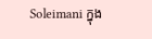Soleimani ក្នុង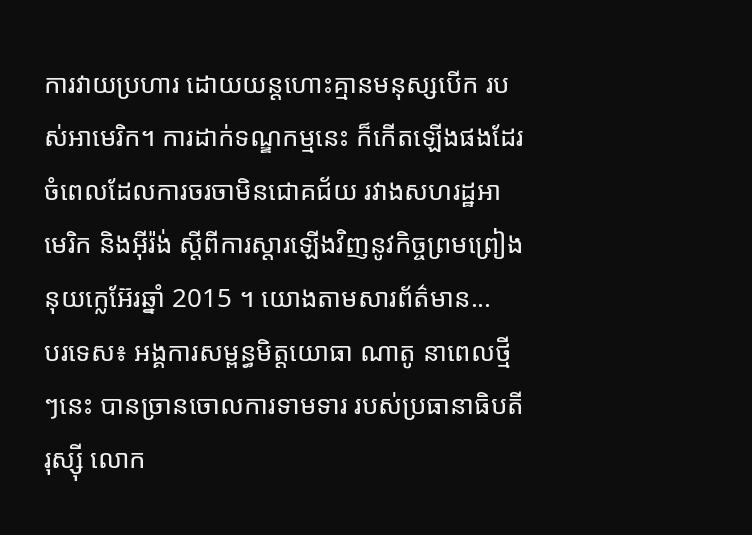ការវាយប្រហារ ដោយយន្តហោះគ្មានមនុស្សបើក របស់អាមេរិក។ ការដាក់ទណ្ឌកម្មនេះ ក៏កើតឡើងផងដែរ ចំពេលដែលការចរចាមិនជោគជ័យ រវាងសហរដ្ឋអាមេរិក និងអ៊ីរ៉ង់ ស្តីពីការស្ដារឡើងវិញនូវកិច្ចព្រមព្រៀងនុយក្លេអ៊ែរឆ្នាំ 2015 ។ យោងតាមសារព័ត៌មាន...
បរទេស៖ អង្គការសម្ពន្ធមិត្តយោធា ណាតូ នាពេលថ្មីៗនេះ បានច្រានចោលការទាមទារ របស់ប្រធានាធិបតីរុស្ស៊ី លោក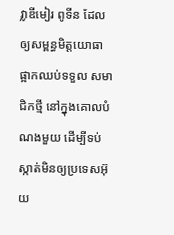វ្លាឌីមៀរ ពូទីន ដែលឲ្យសម្ពន្ធមិត្តយោធា ផ្អាកឈប់ទទួល សមាជិកថ្មី នៅក្នុងគោលបំណងមួយ ដើម្បីទប់ស្កាត់មិនឲ្យប្រទេសអ៊ុយ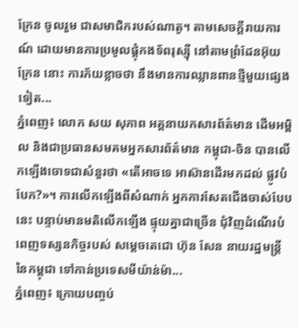ក្រែន ចូលរួម ជាសមាជិករបស់ណាតូ។ តាមសេចក្តីរាយការណ៍ ដោយមានការប្រមូលផ្តុំកងទ័ពរុស្ស៊ី នៅតាមព្រំដែនអ៊ុយក្រែន នោះ ការភ័យខ្លាចថា នឹងមានការឈ្លានពានថ្មីមួយផ្សេងទៀត...
ភ្នំពេញ៖ លោក សយ សុភាព អគ្គនាយកសារព័ត៌មាន ដើមអម្ពិល និងជាប្រធានសមគមអ្នកសារព័ត៌មាន កម្ពុជា-ចិន បានលើកឡើងចោទជាសំនួរថា «តើអាចទេ អាស៊ានដើរមកដល់ ផ្លូវបំបែក?»។ ការលើកឡើងពីសំណាក់ អ្នកការសែតជើងចាស់បែបនេះ បន្ទាប់មានមតិលើកឡើង ផ្ទុយគ្នាជាច្រើន ជុំវិញដំណើរបំពេញទស្សនកិច្ចរបស់ សម្ដេចតេជោ ហ៊ុន សែន នាយរដ្ឋមន្រ្តីនៃកម្ពុជា ទៅកាន់ប្រទេសមីយ៉ាន់ម៉ា...
ភ្នំពេញ៖ ក្រោយបញ្ចប់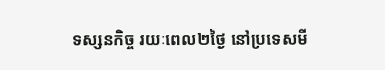ទស្សនកិច្ច រយៈពេល២ថ្ងៃ នៅប្រទេសមី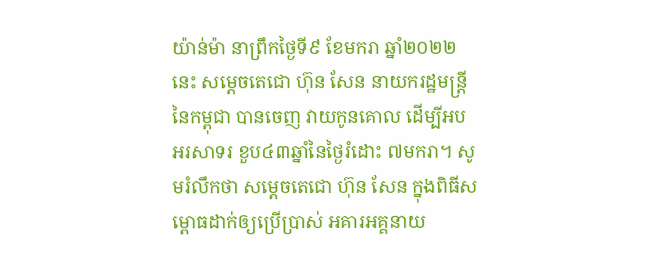យ៉ាន់ម៉ា នាព្រឹកថ្ងៃទី៩ ខែមករា ឆ្នាំ២០២២នេះ សម្ដេចតេជោ ហ៊ុន សែន នាយករដ្ឋមន្ត្រីនៃកម្ពុជា បានចេញ វាយកូនគោល ដើម្បីអបអរសាទរ ខួប៤៣ឆ្នាំនៃថ្ងៃរំដោះ ៧មករា។ សូមរំលឹកថា សម្ដេចតេជោ ហ៊ុន សែន ក្នុងពិធីសម្ពោធដាក់ឲ្យប្រើប្រាស់ អគារអគ្គនាយ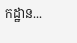កដ្ឋាន...